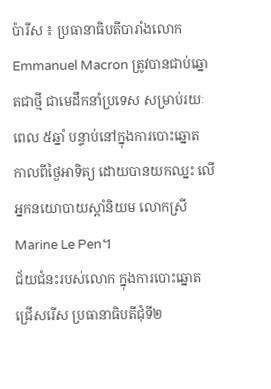ប៉ារីស ៖ ប្រធានាធិបតីបារាំងលោក Emmanuel Macron ត្រូវបានជាប់ឆ្នោតជាថ្មី ជាមេដឹកនាំប្រទេស សម្រាប់រយៈពេល ៥ឆ្នាំ បន្ទាប់នៅក្នុងការបោះឆ្នោត កាលពីថ្ងៃអាទិត្យ ដោយបានយកឈ្នះ លើអ្នកនយោបាយស្តាំនិយម លោកស្រី Marine Le Pen។
ជ័យជំនះរបស់លោក ក្នុងការបោះឆ្នោតជ្រើសរើស ប្រធានាធិបតីជុំទី២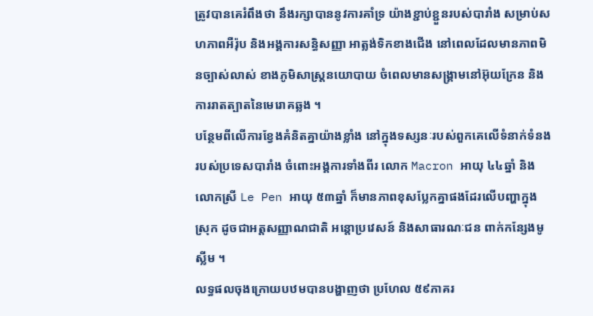ត្រូវបានគេរំពឹងថា នឹងរក្សាបាននូវការគាំទ្រ យ៉ាងខ្ជាប់ខ្ជួនរបស់បារាំង សម្រាប់សហភាពអឺរ៉ុប និងអង្គការសន្ធិសញ្ញា អាត្លង់ទិកខាងជើង នៅពេលដែលមានភាពមិនច្បាស់លាស់ ខាងភូមិសាស្ត្រនយោបាយ ចំពេលមានសង្រ្គាមនៅអ៊ុយក្រែន និង ការរាតត្បាតនៃមេរោគឆ្លង ។
បន្ថែមពីលើការខ្វែងគំនិតគ្នាយ៉ាងខ្លាំង នៅក្នុងទស្សនៈរបស់ពួកគេលើទំនាក់ទំនង របស់ប្រទេសបារាំង ចំពោះអង្គការទាំងពីរ លោក Macron អាយុ ៤៤ឆ្នាំ និងលោកស្រី Le Pen អាយុ ៥៣ឆ្នាំ ក៏មានភាពខុសប្លែកគ្នាផងដែរលើបញ្ហាក្នុងស្រុក ដូចជាអត្តសញ្ញាណជាតិ អន្តោប្រវេសន៍ និងសាធារណៈជន ពាក់កន្សែងមូស្លីម ។
លទ្ធផលចុងក្រោយបឋមបានបង្ហាញថា ប្រហែល ៥៩ភាគរ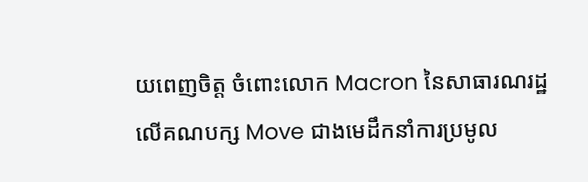យពេញចិត្ត ចំពោះលោក Macron នៃសាធារណរដ្ឋលើគណបក្ស Move ជាងមេដឹកនាំការប្រមូល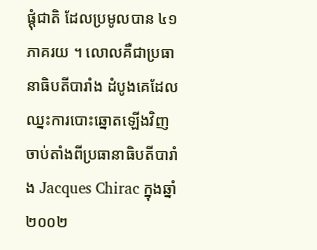ផ្តុំជាតិ ដែលប្រមូលបាន ៤១ភាគរយ ។ លោលគឺជាប្រធានាធិបតីបារាំង ដំបូងគេដែលឈ្នះការបោះឆ្នោតឡើងវិញ ចាប់តាំងពីប្រធានាធិបតីបារាំង Jacques Chirac ក្នុងឆ្នាំ២០០២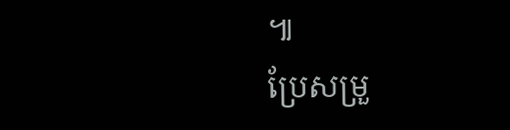៕
ប្រែសម្រួ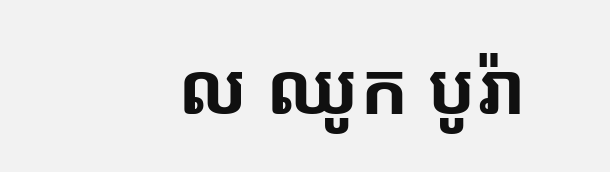ល ឈូក បូរ៉ា